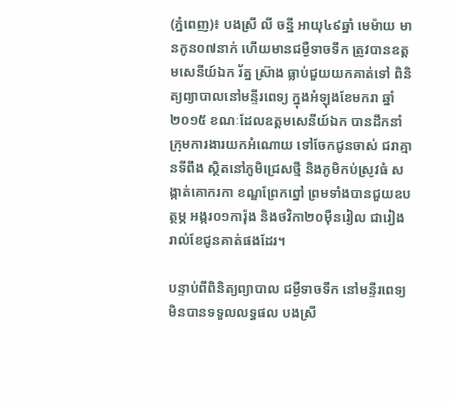(ភ្នំពេញ)៖ បងស្រី លី ចន្នី អាយុ៤៩ឆ្នាំ មេម៉ាយ មានកូន០៧នាក់ ហើយមានជម្ងឺទាចទឹក ត្រូវបានឧត្តមសេនីយ៍ឯក រ័ត្ន ស្រ៊ាង ធ្លាប់ជួយយកគាត់ទៅ ពិនិត្យព្យាបាលនៅមន្ទីរពេទ្យ ក្នុងអំឡុងខែមករា ឆ្នាំ២០១៥ ខណៈដែលឧត្តមសេនីយ៍ឯក បានដឹកនាំក្រុមការងារយកអំណោយ ទៅចែកជូនចាស់ ជរាគ្មានទីពឹង ស្ថិតនៅភូមិជ្រេសថ្មី និងភូមិកប់ស្រូវធំ សង្កាត់គោករកា ខណ្ឌព្រែកព្នៅ ព្រមទាំងបានជួយឧបត្ថម្ភ អង្ករ០១ការ៉ុង និងថវិកា២០ម៉ឺនរៀល ជារៀងរាល់ខែជូនគាត់ផងដែរ។

បន្ទាប់ពីពិនិត្យព្យាបាល ជម្ងឺទាចទឹក នៅមន្ទីរពេទ្យមិនបានទទួលលទ្ធផល បងស្រី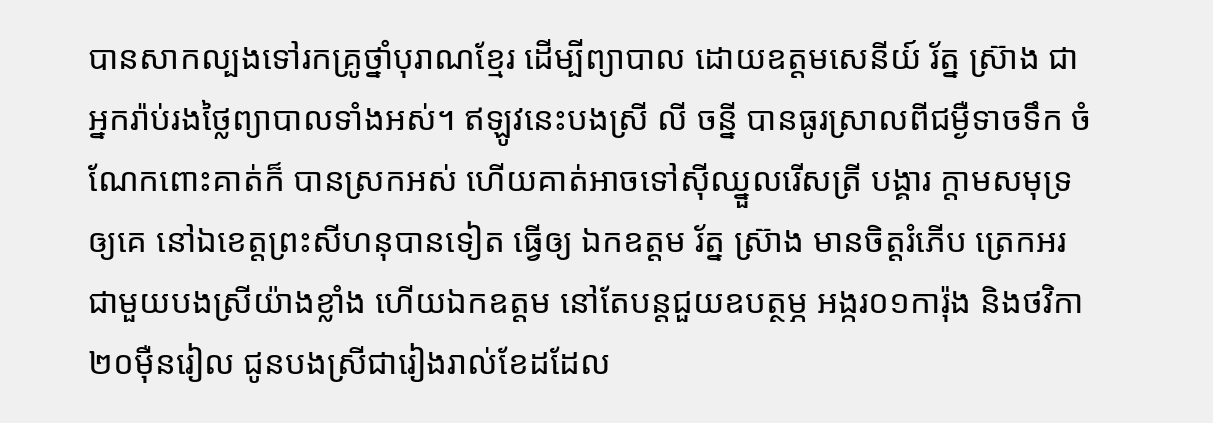បានសាកល្បងទៅរកគ្រូថ្នាំបុរាណខ្មែរ ដើម្បីព្យាបាល ដោយឧត្តមសេនីយ៍ រ័ត្ន ស្រ៊ាង ជាអ្នករ៉ាប់រងថ្លៃព្យាបាលទាំងអស់។ ឥឡូវនេះបងស្រី លី ចន្នី បានធូរស្រាលពីជម្ងឺទាចទឹក ចំណែកពោះគាត់ក៏ បានស្រកអស់ ហើយគាត់អាចទៅស៊ីឈ្នួលរើសត្រី បង្គារ ក្តាមសមុទ្រឲ្យគេ នៅឯខេត្តព្រះសីហនុបានទៀត ធ្វើឲ្យ ឯកឧត្តម រ័ត្ន ស្រ៊ាង មានចិត្តរំភើប ត្រេកអរជាមួយបងស្រីយ៉ាងខ្លាំង ហើយឯកឧត្តម នៅតែបន្តជួយឧបត្ថម្ភ អង្ករ០១ការ៉ុង និងថវិកា២០ម៉ឺនរៀល ជូនបងស្រីជារៀងរាល់ខែដដែល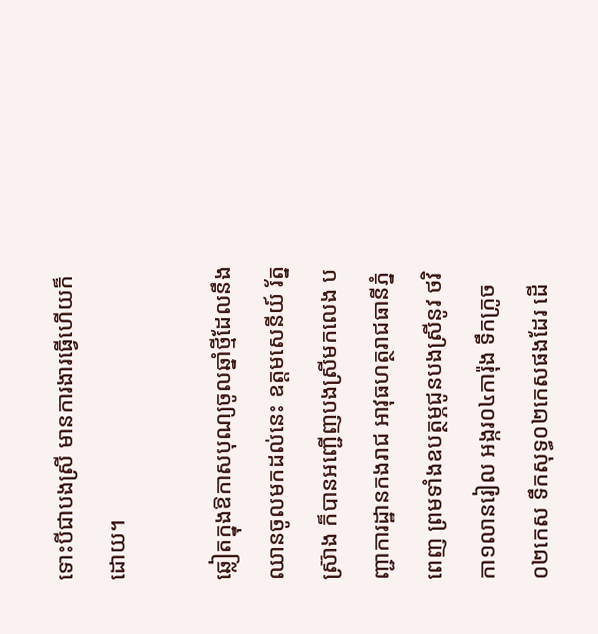ទោះបីជាបងស្រី មានការងារធ្វើហើយក៏ដោយ។

ឆ្លៀតក្នុងឱកាសបុណ្យចូលឆ្នាំថ្មីដែលនឹងឈានចូលមកដល់នេះ ឧត្តមសេនីយ៍ រ័ត្ន ស្រ៊ាង ក៏បានអញ្ជើញបងស្រីមកលេង បញ្ជាការដ្ឋានកងរាជ អាវុធហត្ថរាជធានីភ្នំពេញ ព្រមទាំងឧបត្ថម្ភជូនបងស្រីនូវ ថវិកា១លានរៀល អង្ករ០៤ការ៉ុង ទឹកក្រូច០២កេស ទឹកសុទ្ធ០២កេសផងដែរ ដើ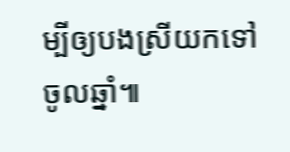ម្បីឲ្យបងស្រីយកទៅចូលឆ្នាំ៕